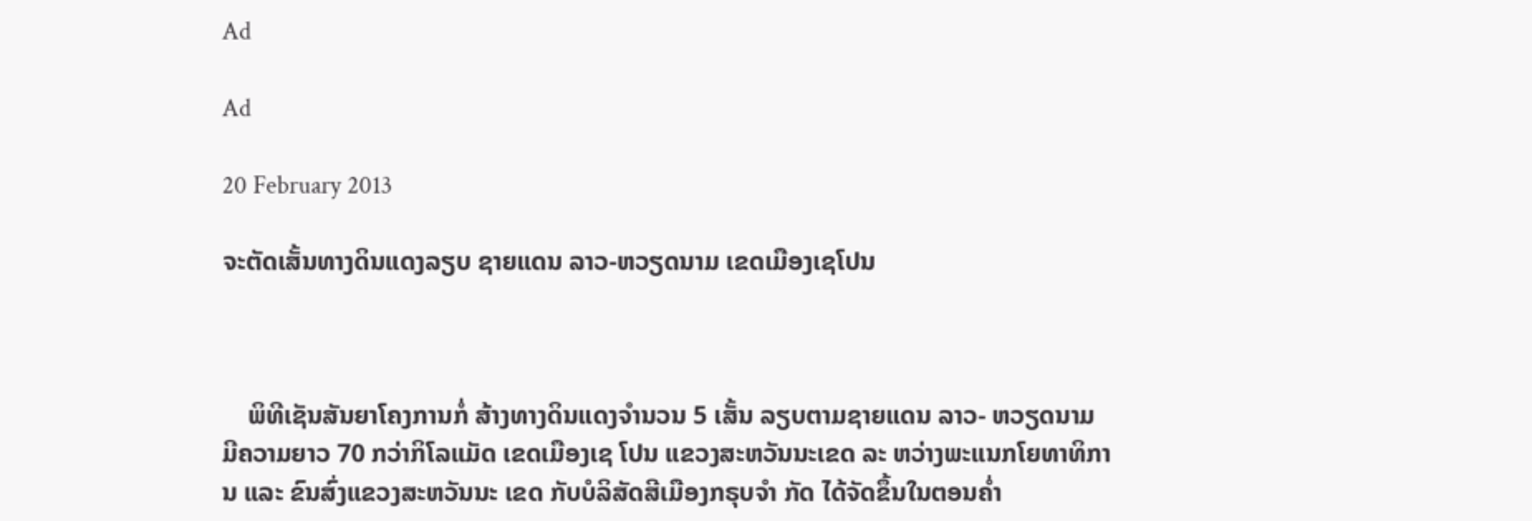Ad

Ad

20 February 2013

ຈະຕັດເສັ້ນທາງດິນແດງລຽບ ຊາຍແດນ ລາວ-ຫວຽດນາມ ເຂດເມືອງເຊໂປນ



    ພິທີເຊັນສັນຍາໂຄງການກໍ່ ສ້າງທາງດິນແດງຈຳນວນ 5 ເສັ້ນ ລຽບຕາມຊາຍແດນ ລາວ- ຫວຽດນາມ ມີຄວາມຍາວ 70 ກວ່າກິໂລແມັດ ເຂດເມືອງເຊ ໂປນ ແຂວງສະຫວັນນະເຂດ ລະ ຫວ່າງພະແນກໂຍທາທິການ ແລະ ຂົນສົ່ງແຂວງສະຫວັນນະ ເຂດ ກັບບໍລິສັດສີເມືອງກຣຸບຈຳ ກັດ ໄດ້ຈັດຂຶ້ນໃນຕອນຄ່ຳ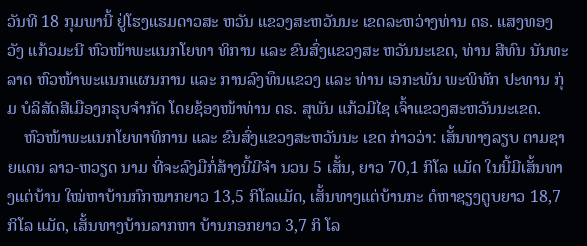ວັນທີ 18 ກຸມພານີ້ ຢູ່ໂຮງແຮມດາວສະ ຫວັນ ແຂວງສະຫວັນນະ ເຂດລະຫວ່າງທ່ານ ດຣ. ແສງທອງ ວັງ ແກ້ວມະນີ ຫົວໜ້າພະແນກໂຍທາ ທິການ ແລະ ຂົນສົ່ງແຂວງສະ ຫວັນນະເຂດ, ທ່ານ ສີທົນ ນັນທະ ລາດ ຫົວໜ້າພະແນກແຜນການ ແລະ ການລົງທຶນແຂວງ ແລະ ທ່ານ ເອກະພັນ ພະພິທັກ ປະທານ ກຸ່ມ ບໍລິສັດສີເມືອງກຣຸບຈຳກັດ ໂດຍຊ້ອງໜ້າທ່ານ ດຣ. ສຸພັນ ແກ້ວມີໄຊ ເຈົ້າແຂວງສະຫວັນນະເຂດ.
    ຫົວໜ້າພະແນກໂຍທາທິການ ແລະ ຂົນສົ່ງແຂວງສະຫວັນນະ ເຂດ ກ່າວວ່າ: ເສັ້ນທາງລຽບ ຕາມຊາຍແດນ ລາວ-ຫວຽດ ນາມ ທີ່ຈະລົງມືກໍ່ສ້າງນີ້ມີຈຳ ນວນ 5 ເສັ້ນ, ຍາວ 70,1 ກິໂລ ແມັດ ໃນນີ້ມີເສັ້ນທາງແຕ່ບ້ານ ໃໝ່ຫາບ້ານກົກໝາກຍາວ 13,5 ກິໂລແມັດ, ເສັ້ນທາງແຕ່ບ້ານກະ ດໍຫາຊຽງຕູບຍາວ 18,7 ກິໂລ ແມັດ, ເສັ້ນທາງບ້ານລາກຫາ ບ້ານກອກຍາວ 3,7 ກິ ໂລ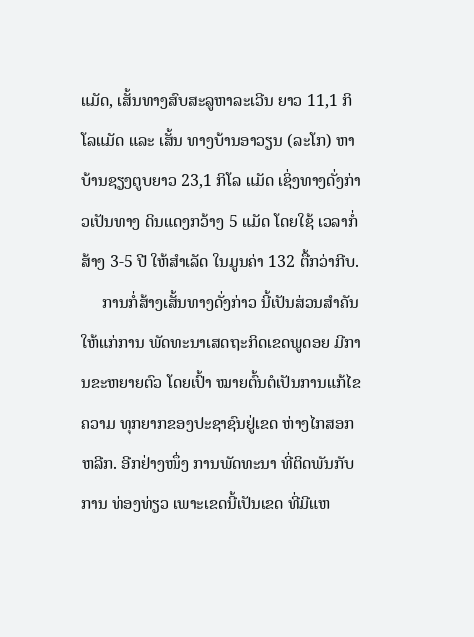ແມັດ, ເສັ້ນທາງສົບສະລູຫາລະເວີນ ຍາວ 11,1 ກິໂລແມັດ ແລະ ເສັ້ນ ທາງບ້ານອາວຽນ (ລະໂກ) ຫາ ບ້ານຊຽງຕູບຍາວ 23,1 ກິໂລ ແມັດ ເຊິ່ງທາງດັ່ງກ່າວເປັນທາງ ດິນແດງກວ້າງ 5 ແມັດ ໂດຍໃຊ້ ເວລາກໍ່ສ້າງ 3-5 ປີ ໃຫ້ສຳເລັດ ໃນມູນຄ່າ 132 ຕື້ກວ່າກີບ.
     ການກໍ່ສ້າງເສັ້ນທາງດັ່ງກ່າວ ນີ້ເປັນສ່ວນສຳຄັນໃຫ້ແກ່ການ ພັດທະນາເສດຖະກິດເຂດພູດອຍ ມີການຂະຫຍາຍຕົວ ໂດຍເປົ້າ ໝາຍຕົ້ນຕໍເປັນການແກ້ໄຂຄວາມ ທຸກຍາກຂອງປະຊາຊົນຢູ່ເຂດ ຫ່າງໄກສອກຫລີກ. ອີກຢ່າງໜຶ່ງ ການພັດທະນາ ທີ່ຕິດພັນກັບການ ທ່ອງທ່ຽວ ເພາະເຂດນີ້ເປັນເຂດ ທີ່ມີແຫ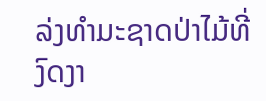ລ່ງທຳມະຊາດປ່າໄມ້ທີ່ ງົດງາ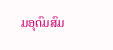ມອຸດົມສົມ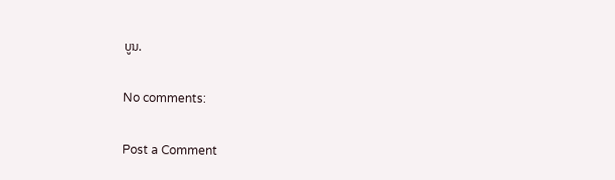ບູນ.

No comments:

Post a Comment